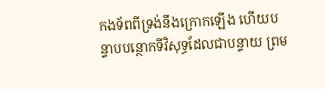កងទ័ពពីទ្រង់នឹងក្រោកឡើង ហើយបន្ទាបបន្ថោកទីវិសុទ្ធដែលជាបន្ទាយ ព្រម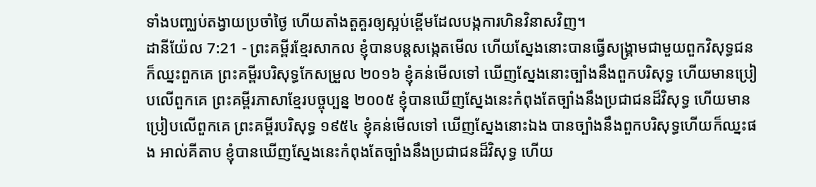ទាំងបញ្ឈប់តង្វាយប្រចាំថ្ងៃ ហើយតាំងតួគួរឲ្យស្អប់ខ្ពើមដែលបង្កការហិនវិនាសវិញ។
ដានីយ៉ែល 7:21 - ព្រះគម្ពីរខ្មែរសាកល ខ្ញុំបានបន្តសង្កេតមើល ហើយស្នែងនោះបានធ្វើសង្គ្រាមជាមួយពួកវិសុទ្ធជន ក៏ឈ្នះពួកគេ ព្រះគម្ពីរបរិសុទ្ធកែសម្រួល ២០១៦ ខ្ញុំគន់មើលទៅ ឃើញស្នែងនោះច្បាំងនឹងពួកបរិសុទ្ធ ហើយមានប្រៀបលើពួកគេ ព្រះគម្ពីរភាសាខ្មែរបច្ចុប្បន្ន ២០០៥ ខ្ញុំបានឃើញស្នែងនេះកំពុងតែច្បាំងនឹងប្រជាជនដ៏វិសុទ្ធ ហើយមានប្រៀបលើពួកគេ ព្រះគម្ពីរបរិសុទ្ធ ១៩៥៤ ខ្ញុំគន់មើលទៅ ឃើញស្នែងនោះឯង បានច្បាំងនឹងពួកបរិសុទ្ធហើយក៏ឈ្នះផង អាល់គីតាប ខ្ញុំបានឃើញស្នែងនេះកំពុងតែច្បាំងនឹងប្រជាជនដ៏វិសុទ្ធ ហើយ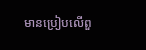មានប្រៀបលើពួ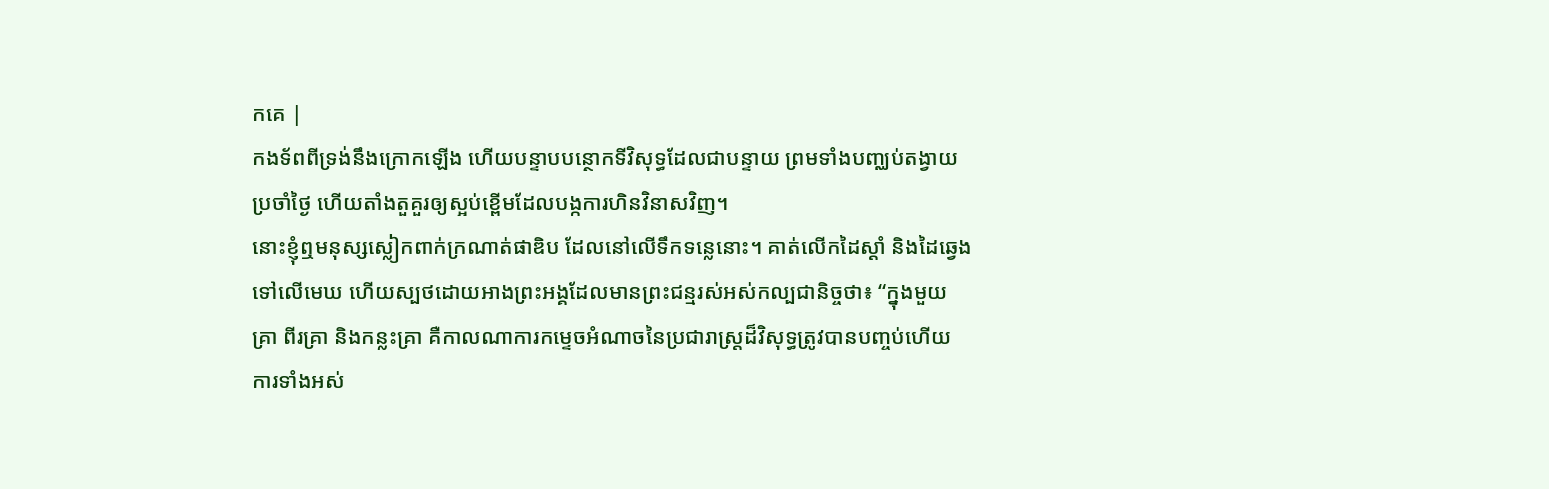កគេ |
កងទ័ពពីទ្រង់នឹងក្រោកឡើង ហើយបន្ទាបបន្ថោកទីវិសុទ្ធដែលជាបន្ទាយ ព្រមទាំងបញ្ឈប់តង្វាយប្រចាំថ្ងៃ ហើយតាំងតួគួរឲ្យស្អប់ខ្ពើមដែលបង្កការហិនវិនាសវិញ។
នោះខ្ញុំឮមនុស្សស្លៀកពាក់ក្រណាត់ផាឌិប ដែលនៅលើទឹកទន្លេនោះ។ គាត់លើកដៃស្ដាំ និងដៃឆ្វេងទៅលើមេឃ ហើយស្បថដោយអាងព្រះអង្គដែលមានព្រះជន្មរស់អស់កល្បជានិច្ចថា៖ “ក្នុងមួយគ្រា ពីរគ្រា និងកន្លះគ្រា គឺកាលណាការកម្ទេចអំណាចនៃប្រជារាស្ត្រដ៏វិសុទ្ធត្រូវបានបញ្ចប់ហើយ ការទាំងអស់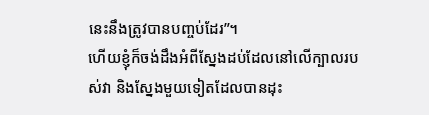នេះនឹងត្រូវបានបញ្ចប់ដែរ”។
ហើយខ្ញុំក៏ចង់ដឹងអំពីស្នែងដប់ដែលនៅលើក្បាលរបស់វា និងស្នែងមួយទៀតដែលបានដុះ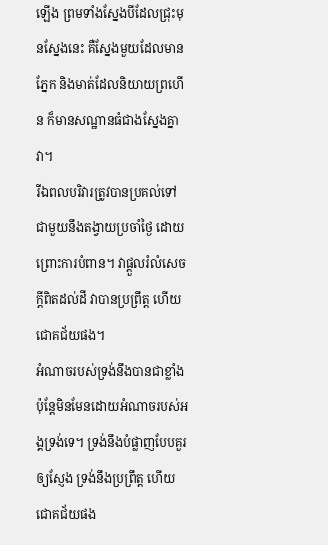ឡើង ព្រមទាំងស្នែងបីដែលជ្រុះមុនស្នែងនេះ គឺស្នែងមួយដែលមានភ្នែក និងមាត់ដែលនិយាយព្រហើន ក៏មានសណ្ឋានធំជាងស្នែងគ្នាវា។
រីឯពលបរិវារត្រូវបានប្រគល់ទៅជាមួយនឹងតង្វាយប្រចាំថ្ងៃ ដោយព្រោះការបំពាន។ វាផ្ដួលរំលំសេចក្ដីពិតដល់ដី វាបានប្រព្រឹត្ត ហើយជោគជ័យផង។
អំណាចរបស់ទ្រង់នឹងបានជាខ្លាំង ប៉ុន្តែមិនមែនដោយអំណាចរបស់អង្គទ្រង់ទេ។ ទ្រង់នឹងបំផ្លាញបែបគួរឲ្យស្ញែង ទ្រង់នឹងប្រព្រឹត្ត ហើយជោគជ័យផង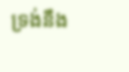ទ្រង់នឹង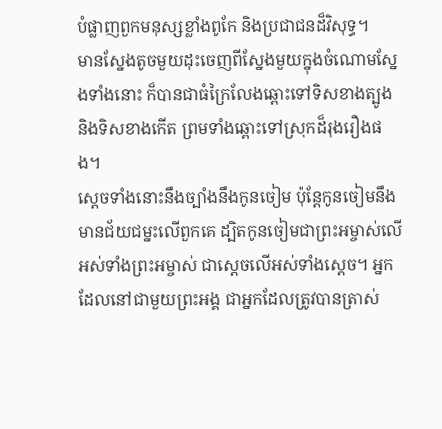បំផ្លាញពួកមនុស្សខ្លាំងពូកែ និងប្រជាជនដ៏វិសុទ្ធ។
មានស្នែងតូចមួយដុះចេញពីស្នែងមួយក្នុងចំណោមស្នែងទាំងនោះ ក៏បានជាធំក្រៃលែងឆ្ពោះទៅទិសខាងត្បូង និងទិសខាងកើត ព្រមទាំងឆ្ពោះទៅស្រុកដ៏រុងរឿងផង។
ស្ដេចទាំងនោះនឹងច្បាំងនឹងកូនចៀម ប៉ុន្តែកូនចៀមនឹងមានជ័យជម្នះលើពួកគេ ដ្បិតកូនចៀមជាព្រះអម្ចាស់លើអស់ទាំងព្រះអម្ចាស់ ជាស្ដេចលើអស់ទាំងស្ដេច។ អ្នកដែលនៅជាមួយព្រះអង្គ ជាអ្នកដែលត្រូវបានត្រាស់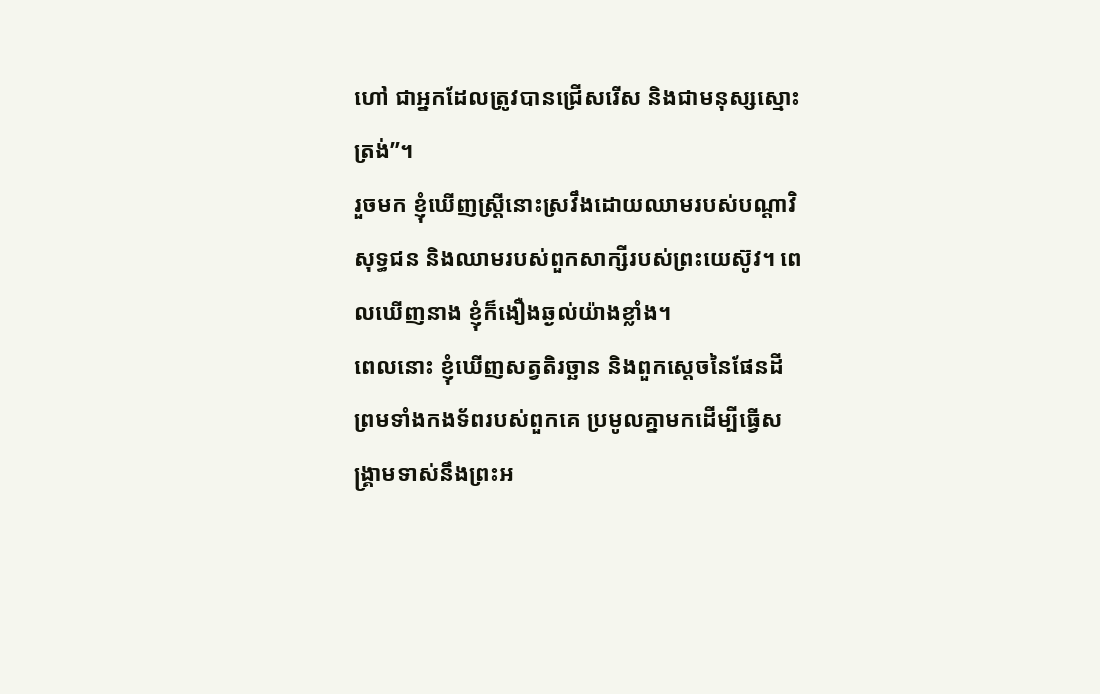ហៅ ជាអ្នកដែលត្រូវបានជ្រើសរើស និងជាមនុស្សស្មោះត្រង់”។
រួចមក ខ្ញុំឃើញស្ត្រីនោះស្រវឹងដោយឈាមរបស់បណ្ដាវិសុទ្ធជន និងឈាមរបស់ពួកសាក្សីរបស់ព្រះយេស៊ូវ។ ពេលឃើញនាង ខ្ញុំក៏ងឿងឆ្ងល់យ៉ាងខ្លាំង។
ពេលនោះ ខ្ញុំឃើញសត្វតិរច្ឆាន និងពួកស្ដេចនៃផែនដី ព្រមទាំងកងទ័ពរបស់ពួកគេ ប្រមូលគ្នាមកដើម្បីធ្វើសង្គ្រាមទាស់នឹងព្រះអ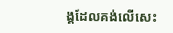ង្គដែលគង់លើសេះ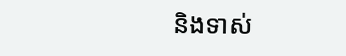និងទាស់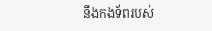នឹងកងទ័ពរបស់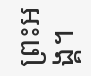ព្រះអង្គ។